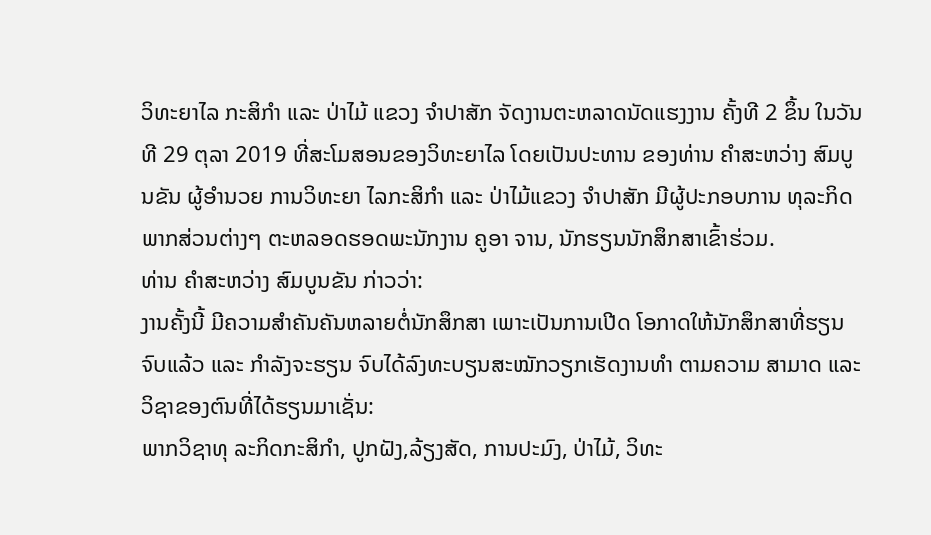ວິທະຍາໄລ ກະສິກໍາ ແລະ ປ່າໄມ້ ແຂວງ ຈໍາປາສັກ ຈັດງານຕະຫລາດນັດແຮງງານ ຄັ້ງທີ 2 ຂຶ້ນ ໃນວັນທີ 29 ຕຸລາ 2019 ທີ່ສະໂມສອນຂອງວິທະຍາໄລ ໂດຍເປັນປະທານ ຂອງທ່ານ ຄໍາສະຫວ່າງ ສົມບູນຂັນ ຜູ້ອຳນວຍ ການວິທະຍາ ໄລກະສິກໍາ ແລະ ປ່າໄມ້ແຂວງ ຈໍາປາສັກ ມີຜູ້ປະກອບການ ທຸລະກິດພາກສ່ວນຕ່າງໆ ຕະຫລອດຮອດພະນັກງານ ຄູອາ ຈານ, ນັກຮຽນນັກສຶກສາເຂົ້າຮ່ວມ.
ທ່ານ ຄໍາສະຫວ່າງ ສົມບູນຂັນ ກ່າວວ່າ:
ງານຄັ້ງນີ້ ມີຄວາມສໍາຄັນຄັນຫລາຍຕໍ່ນັກສຶກສາ ເພາະເປັນການເປີດ ໂອກາດໃຫ້ນັກສຶກສາທີ່ຮຽນຈົບແລ້ວ ແລະ ກຳລັງຈະຮຽນ ຈົບໄດ້ລົງທະບຽນສະໝັກວຽກເຮັດງານທໍາ ຕາມຄວາມ ສາມາດ ແລະ ວິຊາຂອງຕົນທີ່ໄດ້ຮຽນມາເຊັ່ນ:
ພາກວິຊາທຸ ລະກິດກະສິກໍາ, ປູກຝັງ,ລ້ຽງສັດ, ການປະມົງ, ປ່າໄມ້, ວິທະ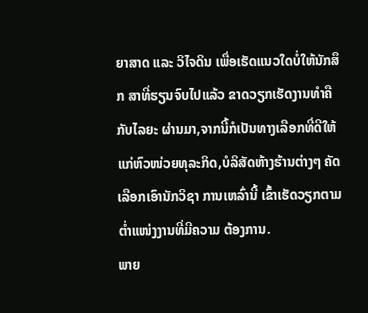ຍາສາດ ແລະ ວິໄຈດິນ ເພື່ອເຮັດແນວໃດບໍ່ໃຫ້ນັກສຶກ ສາທີ່ຮຽນຈົບໄປແລ້ວ ຂາດວຽກເຮັດງານທໍາຄືກັບໄລຍະ ຜ່ານມາ,ຈາກນີ້ກໍເປັນທາງເລືອກທີ່ດີໃຫ້ແກ່ຫົວໜ່ວຍທຸລະກິດ,ບໍລິສັດຫ້າງຮ້ານຕ່າງໆ ຄັດເລືອກເອົານັກວິຊາ ການເຫລົ່ານີ້ ເຂົ້າເຮັດວຽກຕາມຕໍ່າແໜ່ງງານທີ່ມີຄວາມ ຕ້ອງການ.
ພາຍ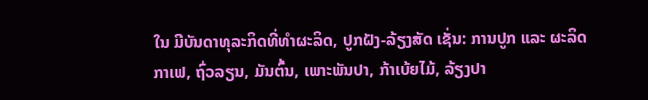ໃນ ມີບັນດາທຸລະກິດທີ່ທໍາຜະລິດ, ປູກຝັງ-ລ້ຽງສັດ ເຊັ່ນ: ການປູກ ແລະ ຜະລິດກາເຟ, ຖົ່ວລຽນ, ມັນຕົ້ນ, ເພາະພັນປາ, ກ້າເບ້ຍໄມ້, ລ້ຽງປາ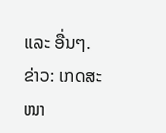ແລະ ອື່ນໆ.
ຂ່າວ: ເກດສະໜາ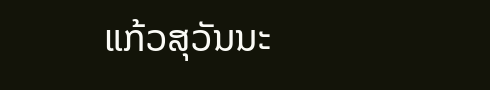ແກ້ວສຸວັນນະ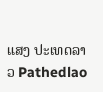ແສງ ປະເທດລາວ Pathedlao